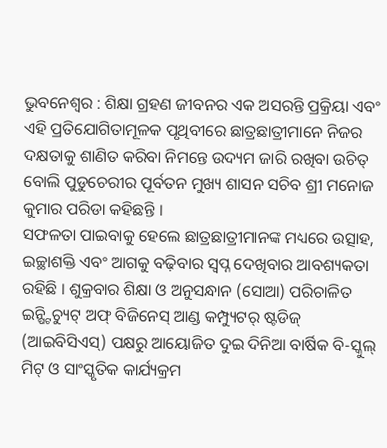ଭୁବନେଶ୍ୱର : ଶିକ୍ଷା ଗ୍ରହଣ ଜୀବନର ଏକ ଅସରନ୍ତି ପ୍ରକ୍ରିୟା ଏବଂ ଏହି ପ୍ରତିଯୋଗିତାମୂଳକ ପୃଥିବୀରେ ଛାତ୍ରଛାତ୍ରୀମାନେ ନିଜର ଦକ୍ଷତାକୁ ଶାଣିତ କରିବା ନିମନ୍ତେ ଉଦ୍ୟମ ଜାରି ରଖିବା ଉଚିତ୍ ବୋଲି ପୁଡୁଚେରୀର ପୂର୍ବତନ ମୁଖ୍ୟ ଶାସନ ସଚିବ ଶ୍ରୀ ମନୋଜ କୁମାର ପରିଡା କହିଛନ୍ତି ।
ସଫଳତା ପାଇବାକୁ ହେଲେ ଛାତ୍ରଛାତ୍ରୀମାନଙ୍କ ମଧ୍ୟରେ ଉତ୍ସାହ, ଇଚ୍ଛାଶକ୍ତି ଏବଂ ଆଗକୁ ବଢ଼ିବାର ସ୍ୱପ୍ନ ଦେଖିବାର ଆବଶ୍ୟକତା ରହିଛି । ଶୁକ୍ରବାର ଶିକ୍ଷା ଓ ଅନୁସନ୍ଧାନ (ସୋଆ) ପରିଚାଳିତ ଇନ୍ଷ୍ଟିଚ୍ୟୁଟ୍ ଅଫ୍ ବିଜିନେସ୍ ଆଣ୍ଡ କମ୍ପ୍ୟୁଟର୍ ଷ୍ଟଡିଜ୍ (ଆଇବିସିଏସ୍) ପକ୍ଷରୁ ଆୟୋଜିତ ଦୁଇ ଦିନିଆ ବାର୍ଷିକ ବି-ସ୍କୁଲ୍ ମିଟ୍ ଓ ସାଂସ୍କୃତିକ କାର୍ଯ୍ୟକ୍ରମ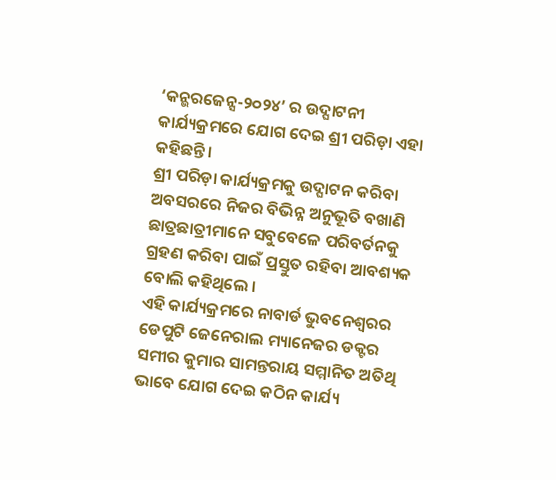‘କନ୍ଭରଜେନ୍ସ-୨୦୨୪’ ର ଉଦ୍ଘାଟନୀ କାର୍ଯ୍ୟକ୍ରମରେ ଯୋଗ ଦେଇ ଶ୍ରୀ ପରିଡ଼ା ଏହା କହିଛନ୍ତି ।
ଶ୍ରୀ ପରିଡ଼ା କାର୍ଯ୍ୟକ୍ରମକୁ ଉଦ୍ଘାଟନ କରିବା ଅବସରରେ ନିଜର ବିଭିନ୍ନ ଅନୁଭୂତି ବଖାଣି ଛାତ୍ରଛାତ୍ରୀମାନେ ସବୁବେଳେ ପରିବର୍ତନକୁ ଗ୍ରହଣ କରିବା ପାଇଁ ପ୍ରସ୍ତୁତ ରହିବା ଆବଶ୍ୟକ ବୋଲି କହିଥିଲେ ।
ଏହି କାର୍ଯ୍ୟକ୍ରମରେ ନାବାର୍ଡ ଭୁବନେଶ୍ୱରର ଡେପୁଟି ଜେନେରାଲ ମ୍ୟାନେଜର ଡକ୍ଟର ସମୀର କୁମାର ସାମନ୍ତରାୟ ସମ୍ମାନିତ ଅତିଥି ଭାବେ ଯୋଗ ଦେଇ କଠିନ କାର୍ଯ୍ୟ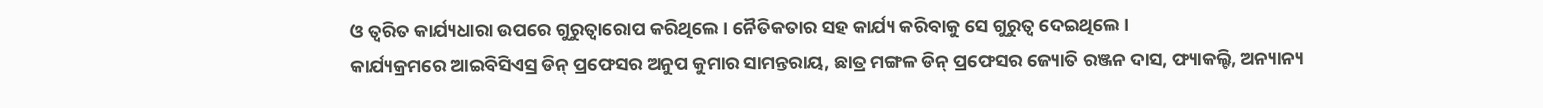ଓ ତ୍ୱରିତ କାର୍ଯ୍ୟଧାରା ଉପରେ ଗୁରୁତ୍ୱାରୋପ କରିଥିଲେ । ନୈତିକତାର ସହ କାର୍ଯ୍ୟ କରିବାକୁ ସେ ଗୁରୁତ୍ୱ ଦେଇଥିଲେ ।
କାର୍ଯ୍ୟକ୍ରମରେ ଆଇବିସିଏସ୍ର ଡିନ୍ ପ୍ରଫେସର ଅନୁପ କୁମାର ସାମନ୍ତରାୟ, ଛାତ୍ର ମଙ୍ଗଳ ଡିନ୍ ପ୍ରଫେସର ଜ୍ୟୋତି ରଞ୍ଜନ ଦାସ, ଫ୍ୟାକଲ୍ଟି, ଅନ୍ୟାନ୍ୟ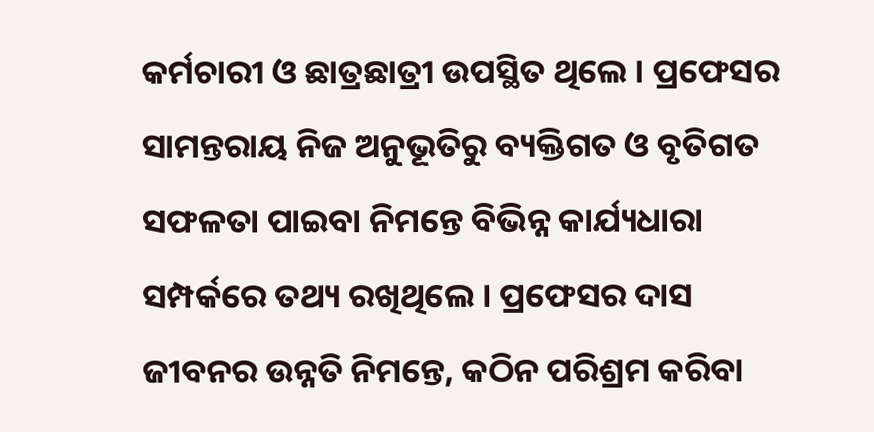କର୍ମଚାରୀ ଓ ଛାତ୍ରଛାତ୍ରୀ ଉପସ୍ଥିତ ଥିଲେ । ପ୍ରଫେସର ସାମନ୍ତରାୟ ନିଜ ଅନୁଭୂତିରୁ ବ୍ୟକ୍ତିଗତ ଓ ବୃତିଗତ ସଫଳତା ପାଇବା ନିମନ୍ତେ ବିଭିନ୍ନ କାର୍ଯ୍ୟଧାରା ସମ୍ପର୍କରେ ତଥ୍ୟ ରଖିଥିଲେ । ପ୍ରଫେସର ଦାସ ଜୀବନର ଉନ୍ନତି ନିମନ୍ତେ, କଠିନ ପରିଶ୍ରମ କରିବା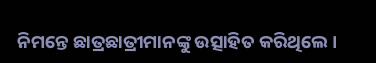ନିମନ୍ତେ ଛାତ୍ରଛାତ୍ରୀମାନଙ୍କୁ ଉତ୍ସାହିତ କରିଥିଲେ ।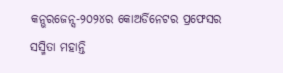କନ୍ଭରଜେନ୍ସ-୨୦୨୪ର କୋଅର୍ଡିନେଟର ପ୍ରଫେସର ସସ୍ମିତା ମହାନ୍ତି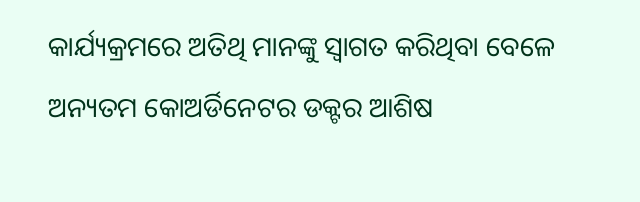କାର୍ଯ୍ୟକ୍ରମରେ ଅତିଥି ମାନଙ୍କୁ ସ୍ୱାଗତ କରିଥିବା ବେଳେ ଅନ୍ୟତମ କୋଅର୍ଡିନେଟର ଡକ୍ଟର ଆଶିଷ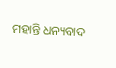ମହାନ୍ତି ଧନ୍ୟବାଦ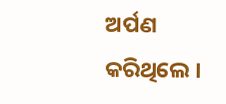ଅର୍ପଣ କରିଥିଲେ ।